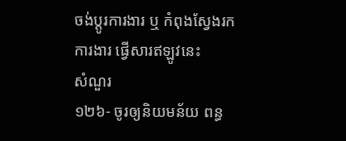ចង់ប្តូរការងារ ឬ កំពុងស្វែងរកការងារ ផ្វើសារឥឡូវនេះ
សំណួរ
១២៦- ចូរឲ្យនិយមន័យ ពន្ធ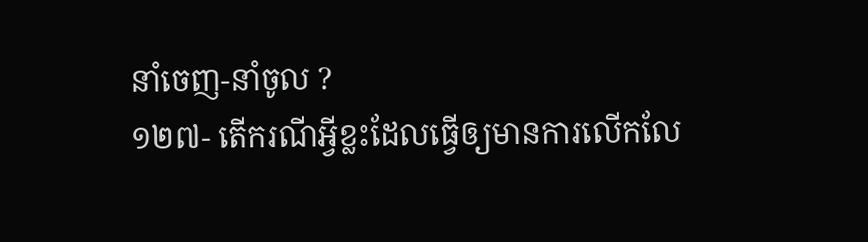នាំចេញ-នាំចូល ?
១២៧- តើករណីអ្វីខ្លះដែលធ្វើឲ្យមានការលើកលែ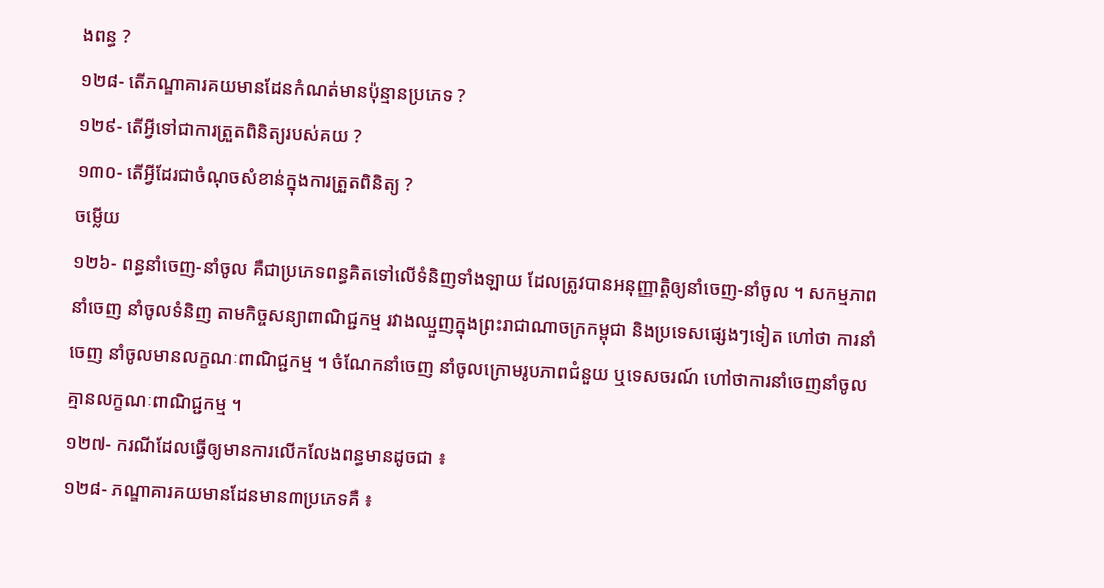ងពន្ធ ?
១២៨- តើភណ្ឌាគារគយមានដែនកំណត់មានប៉ុន្មានប្រភេទ ?
១២៩- តើអ្វីទៅជាការត្រួតពិនិត្យរបស់គយ ?
១៣០- តើអ្វីដែរជាចំណុចសំខាន់ក្នុងការត្រួតពិនិត្យ ?
ចម្លើយ
១២៦- ពន្ធនាំចេញ-នាំចូល គឺជាប្រភេទពន្ធគិតទៅលើទំនិញទាំងឡាយ ដែលត្រូវបានអនុញ្ញាត្តិឲ្យនាំចេញ-នាំចូល ។ សកម្មភាពនាំចេញ នាំចូលទំនិញ តាមកិច្ចសន្យាពាណិជ្ជកម្ម រវាងឈ្មួញក្នុងព្រះរាជាណាចក្រកម្ពុជា និងប្រទេសផ្សេងៗទៀត ហៅថា ការនាំចេញ នាំចូលមានលក្ខណៈពាណិជ្ជកម្ម ។ ចំណែកនាំចេញ នាំចូលក្រោមរូបភាពជំនួយ ឬទេសចរណ៍ ហៅថាការនាំចេញនាំចូលគ្មានលក្ខណៈពាណិជ្ជកម្ម ។
១២៧- ករណីដែលធ្វើឲ្យមានការលើកលែងពន្ធមានដូចជា ៖
១២៨- ភណ្ឌាគារគយមានដែនមាន៣ប្រភេទគឺ ៖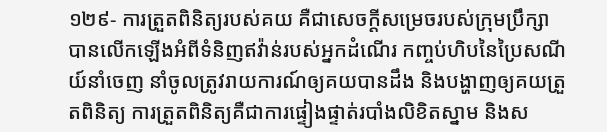១២៩- ការត្រួតពិនិត្យរបស់គយ គឺជាសេចក្តីសម្រេចរបស់ក្រុមប្រឹក្សាបានលើកឡើងអំពីទំនិញឥវ៉ាន់របស់អ្នកដំណើរ កញ្ចប់ហិបនៃប្រៃសណីយ៍នាំចេញ នាំចូលត្រូវរាយការណ៍ឲ្យគយបានដឹង និងបង្ហាញឲ្យគយត្រួតពិនិត្យ ការត្រួតពិនិត្យគឺជាការផ្ទៀងផ្ទាត់របាំងលិខិតស្នាម និងស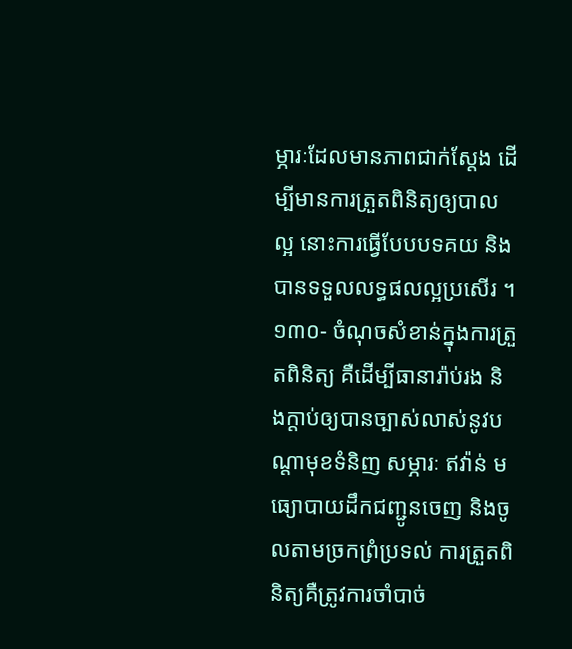ម្ភារៈដែលមានភាពជាក់ស្តែង ដើម្បីមានការត្រួតពិនិត្យឲ្យបាលល្អ នោះការធ្វើបែបបទគយ និងបានទទួលលទ្ធផលល្អប្រសើរ ។
១៣០- ចំណុចសំខាន់ក្នុងការត្រួតពិនិត្យ គឺដើម្បីធានារ៉ាប់រង និងក្តាប់ឲ្យបានច្បាស់លាស់នូវបណ្តាមុខទំនិញ សម្ភារៈ ឥវ៉ាន់ មធ្យោបាយដឹកជញ្ជូនចេញ និងចូលតាមច្រកព្រំប្រទល់ ការត្រួតពិនិត្យគឺត្រូវការចាំបាច់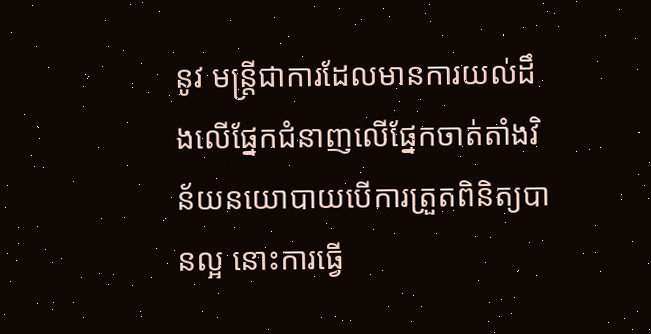នូវ មន្ត្រីជាការដែលមានការយល់ដឹងលើផ្នែកជំនាញលើផ្នែកចាត់តាំងវិន័យនយោបាយបើការត្រួតពិនិត្យបានល្អ នោះការធ្វើ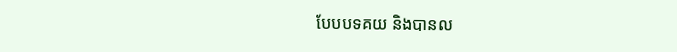បែបបទគយ និងបានល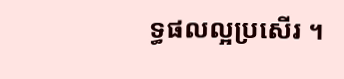ទ្ធផលល្អប្រសើរ ។